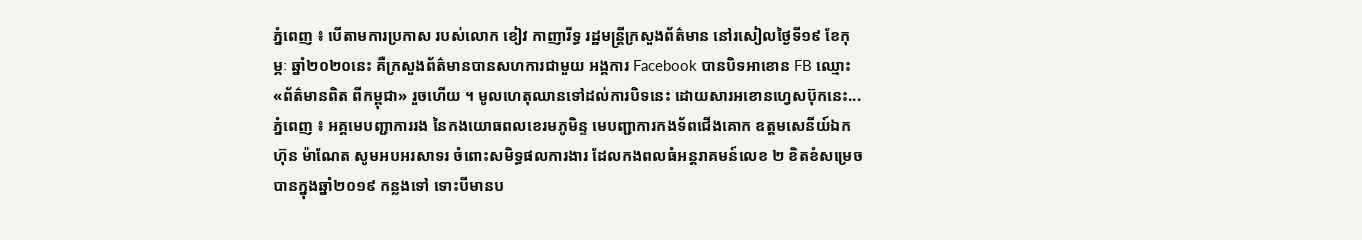ភ្នំពេញ ៖ បើតាមការប្រកាស របស់លោក ខៀវ កាញារីទ្ធ រដ្ឋមន្រ្តីក្រសួងព័ត៌មាន នៅរសៀលថ្ងៃទី១៩ ខែកុម្ភៈ ឆ្នាំ២០២០នេះ គឺក្រសួងព័ត៌មានបានសហការជាមួយ អង្គការ Facebook បានបិទអាខោន FB ឈ្មោះ «ព័ត៌មានពិត ពីកម្ពុជា» រួចហើយ ។ មូលហេតុឈានទៅដល់ការបិទនេះ ដោយសារអខោនហ្វេសប៊ុកនេះ...
ភ្នំពេញ ៖ អគ្គមេបញ្ជាការរង នៃកងយោធពលខេរមភូមិន្ទ មេបញ្ជាការកងទ័ពជើងគោក ឧត្តមសេនីយ៍ឯក ហ៊ុន ម៉ាណែត សូមអបអរសាទរ ចំពោះសមិទ្ធផលការងារ ដែលកងពលធំអន្តរាគមន៍លេខ ២ ខិតខំសម្រេចបានក្នុងឆ្នាំ២០១៩ កន្លងទៅ ទោះបីមានប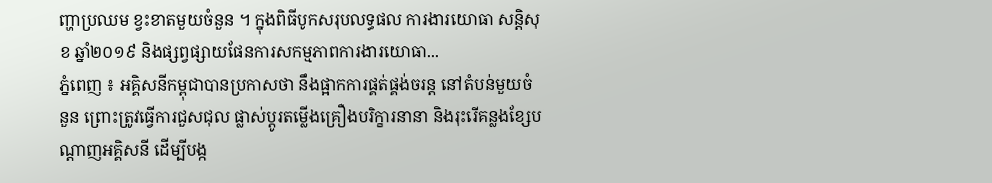ញ្ហាប្រឈម ខ្វះខាតមួយចំនួន ។ ក្នុងពិធីបូកសរុបលទ្ធផល ការងារយោធា សន្តិសុខ ឆ្នាំ២០១៩ និងផ្សព្វផ្សាយផែនការសកម្មភាពការងារយោធា...
ភ្នំពេញ ៖ អគ្គិសនីកម្ពុជាបានប្រកាសថា នឹងផ្អាកការផ្គត់ផ្គង់ចរន្ត នៅតំបន់មួយចំនួន ព្រោះត្រូវធ្វើការជួសជុល ផ្លាស់ប្តូរតម្លើងគ្រឿងបរិក្ខារនានា និងរុះរើគន្លងខ្សែបណ្តាញអគ្គិសនី ដើម្បីបង្ក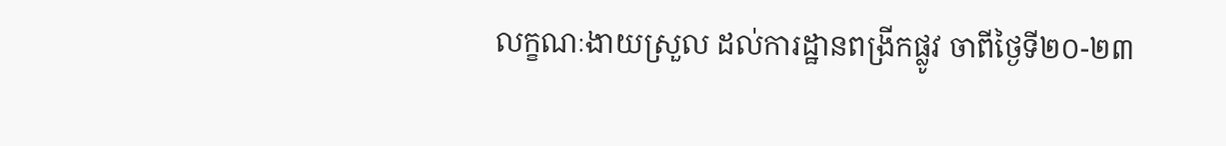លក្ខណៈងាយស្រួល ដល់ការដ្ឋានពង្រីកផ្លូវ ចាពីថ្ងៃទី២០-២៣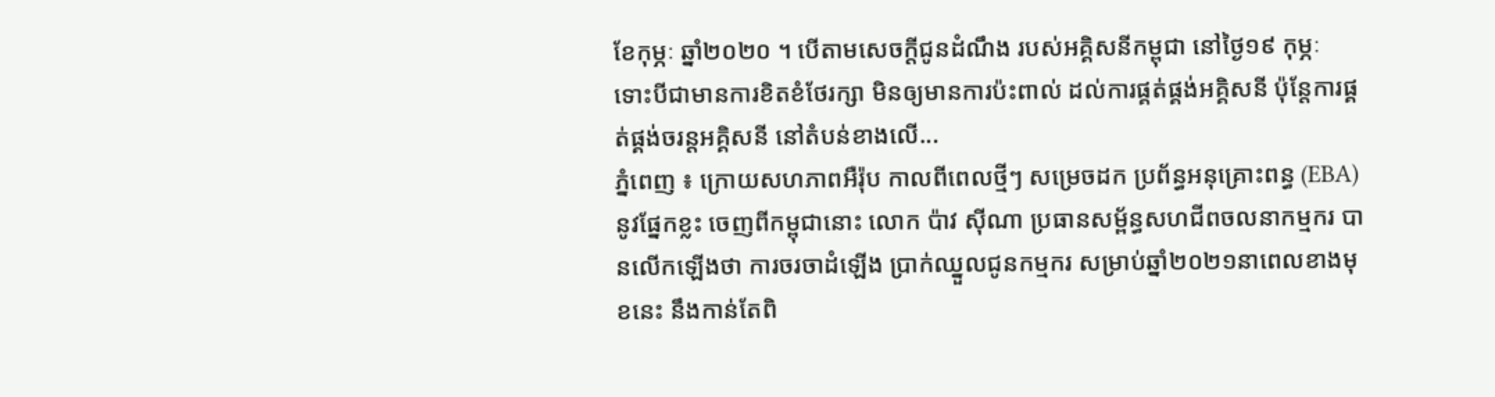ខែកុម្ភៈ ឆ្នាំ២០២០ ។ បើតាមសេចក្ដីជូនដំណឹង របស់អគ្គិសនីកម្ពុជា នៅថ្ងៃ១៩ កុម្ភៈ ទោះបីជាមានការខិតខំថែរក្សា មិនឲ្យមានការប៉ះពាល់ ដល់ការផ្គត់ផ្គង់អគ្គិសនី ប៉ុន្តែការផ្គត់ផ្គង់ចរន្តអគ្គិសនី នៅតំបន់ខាងលើ...
ភ្នំពេញ ៖ ក្រោយសហភាពអឺរ៉ុប កាលពីពេលថ្មីៗ សម្រេចដក ប្រព័ន្ធអនុគ្រោះពន្ធ (EBA)នូវផ្នែកខ្លះ ចេញពីកម្ពុជានោះ លោក ប៉ាវ ស៊ីណា ប្រធានសម្ព័ន្ធសហជីពចលនាកម្មករ បានលើកឡើងថា ការចរចាដំឡើង ប្រាក់ឈ្នួលជូនកម្មករ សម្រាប់ឆ្នាំ២០២១នាពេលខាងមុខនេះ នឹងកាន់តែពិ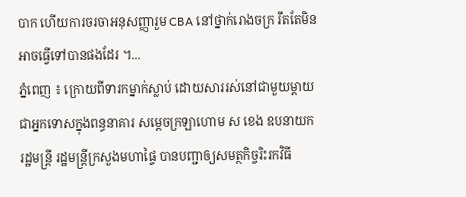បាក ហើយការចរចាអនុសញ្ញារួម CBA នៅថ្នាក់រោងចក្រ រឹតតែមិនអាចធ្វើទៅបានផងដែរ ។...
ភ្នំពេញ ៖ ក្រោយពីទារកម្នាក់ស្លាប់ ដោយសាររស់នៅជាមួយម្ដាយ ជាអ្នកទោសក្នុងពន្ធនាគារ សម្ដេចក្រឡាហោម ស ខេង ឧបនាយករដ្ឋមន្ដ្រី រដ្ឋមន្ដ្រីក្រសួងមហាផ្ទៃ បានបញ្ជាឲ្យសមត្ថកិច្ចរិះរកវិធី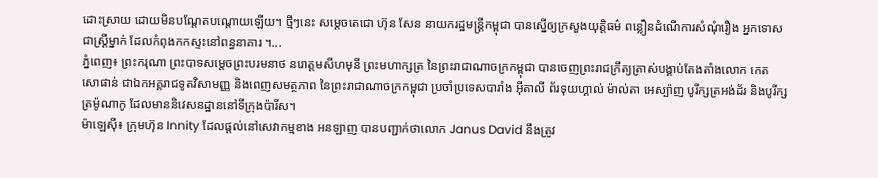ដោះស្រាយ ដោយមិនបណ្តែតបណ្តោយឡើយ។ ថ្មីៗនេះ សម្ដេចតេជោ ហ៊ុន សែន នាយករដ្ឋមន្ដ្រីកម្ពុជា បានស្នើឲ្យក្រសួងយុត្តិធម៌ ពន្លឿនដំណើការសំណុំរឿង អ្នកទោសជាស្ដ្រីម្នាក់ ដែលកំពុងកកស្ទះនៅពន្ធនាគារ ។...
ភ្នំពេញ៖ ព្រះករុណា ព្រះបាទសម្ដេចព្រះបរមនាថ នរោត្ដមសីហមុនី ព្រះមហាក្សត្រ នៃព្រះរាជាណាចក្រកម្ពុជា បានចេញព្រះរាជក្រឹត្យត្រាស់បង្គាប់តែងតាំងលោក កេត សោផាន់ ជាឯកអគ្គរាជទូតវិសាមញ្ញ និងពេញសមត្ថភាព នៃព្រះរាជាណាចក្រកម្ពុជា ប្រចាំប្រទេសបារាំង អ៊ីតាលី ព័រទុយហ្គាល់ ម៉ាល់តា អេស្ប៉ាញ បូរីក្សត្រអង់ដ័រ និងបូរីក្សត្រម៉ូណាកូ ដែលមាននិវេសនដ្ឋាននៅទីក្រុងប៉ារីស។
ម៉ាឡេស៊ី៖ ក្រុមហ៊ុន Innity ដែលផ្តល់នៅសេវាកម្មខាង អនឡាញ បានបញ្ជាក់ថាលោក Janus David នឹងត្រូវ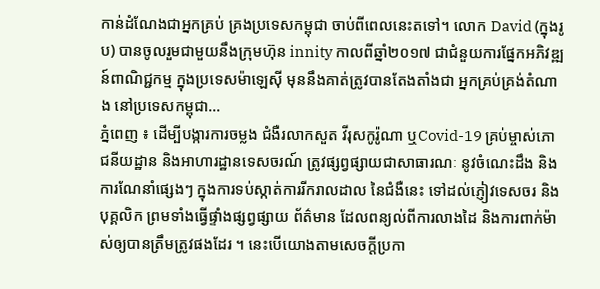កាន់ដំណែងជាអ្នកគ្រប់ គ្រងប្រទេសកម្ពុជា ចាប់ពីពេលនេះតទៅ។ លោក David (ក្នុងរូប) បានចូលរួមជាមួយនឹងក្រុមហ៊ុន innity កាលពីឆ្នាំ២០១៧ ជាជំនួយការផ្នែកអភិវឌ្ឍន៍ពាណិជ្ជកម្ម ក្នុងប្រទេសម៉ាឡេស៊ី មុននឹងគាត់ត្រូវបានតែងតាំងជា អ្នកគ្រប់គ្រង់តំណាង នៅប្រទេសកម្ពុជា...
ភ្នំពេញ ៖ ដើម្បីបង្ការការចម្លង ជំងឺរលាកសួត វីរុសកូរ៉ូណា ឬCovid-19 គ្រប់ម្ចាស់ភោជនីយដ្ឋាន និងអាហារដ្ឋានទេសចរណ៍ ត្រូវផ្សព្វផ្សាយជាសាធារណៈ នូវចំណេះដឹង និងការណែនាំផ្សេងៗ ក្នុងការទប់ស្កាត់ការរីករាលដាល នៃជំងឺនេះ ទៅដល់ភ្ញៀវទេសចរ និងបុគ្គលិក ព្រមទាំងធ្វើផ្ទាំងផ្សព្វផ្សាយ ព័ត៌មាន ដែលពន្យល់ពីការលាងដៃ និងការពាក់ម៉ាស់ឲ្យបានត្រឹមត្រូវផងដែរ ។ នេះបើយោងតាមសេចក្តីប្រកា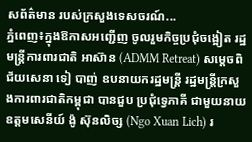សព័ត៌មាន របស់ក្រសួងទេសចរណ៍...
ភ្នំពេញ៖ក្នុងឱកាសអញ្ជើញ ចូលរួមកិច្ចប្រជុំចង្អៀត រដ្ឋមន្រ្តីការពារជាតិ អាស៊ាន (ADMM Retreat) សម្តេចពិជ័យសេនា ទៀ បាញ់ ឧបនាយករដ្ឋមន្ត្រី រដ្ឋមន្ត្រីក្រសួងការពារជាតិកម្ពុជា បានជួប ប្រជុំទ្វេភាគី ជាមួយនាយឧត្ដមសេនីយ៍ ង៉ូ ស៊ុនលិច្ស (Ngo Xuan Lich) រ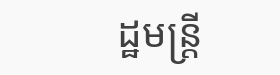ដ្ឋមន្រ្តី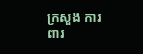ក្រសួង ការពារ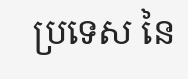ប្រទេស នៃ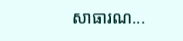សាធារណ...